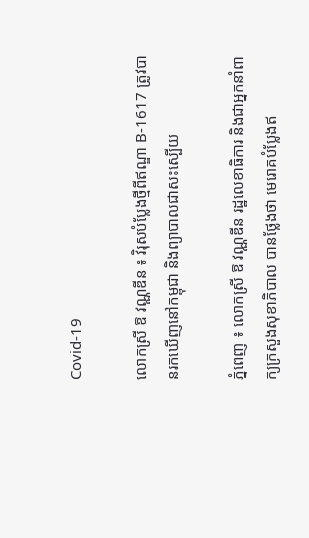Covid-19

លោកស្រី ឱ វណ្ណឌីន ៖ វិរុសបំប្លែងថ្មីពីឥណ្ឌា B-1617 ត្រូវបានរកឃើញនៅកម្ពុជា និងព្យាបាលជាសះស្បើយ

ភ្នំពេញ ៖ លោកស្រី ឱ វណ្ណឌីន រដ្ឋលេខាធិការ និងជាអ្នកនាំពាក្យក្រសួងសុខាភិបាល បានថ្លែងថា មេរោគបំប្លែងឥ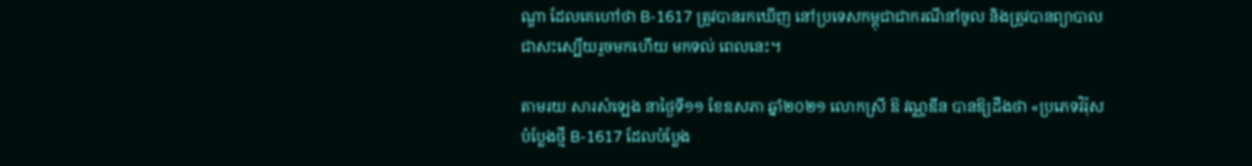ណ្ឌា ដែលគេហៅថា B-1617 ត្រូវបានរកឃើញ នៅប្រទេសកម្ពុជាជាករណីនាំចូល និងត្រូវបានព្យាបាលជាសះស្បើយរួចមកហើយ មកទល់ ពេលនេះ។

តាមរយៈសារសំឡេង នាថ្ងៃទី១១ ខែឧសភា ឆ្នាំ២០២១ លោកស្រី ឱ វណ្ណឌីន បានឱ្យដឹងថា «ប្រភេទវិរ៉ុសបំប្លែងថ្មី B-1617 ដែលបំប្លែង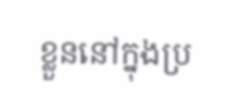ខ្លួននៅក្នុងប្រ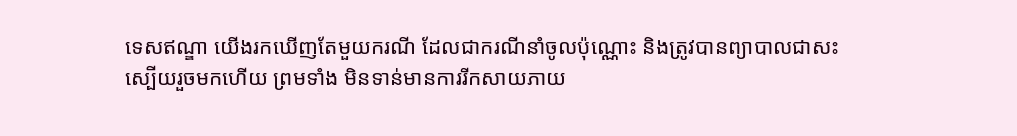ទេសឥណ្ឌា យើងរកឃើញតែមួយករណី ដែលជាករណីនាំចូលប៉ុណ្ណោះ និងត្រូវបានព្យាបាលជាសះស្បើយរួចមកហើយ ព្រមទាំង មិនទាន់មានការរីកសាយភាយ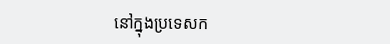នៅក្នុងប្រទេសក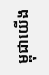ម្ពុជាយើង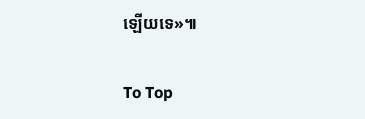ឡើយទេ»៕

To Top